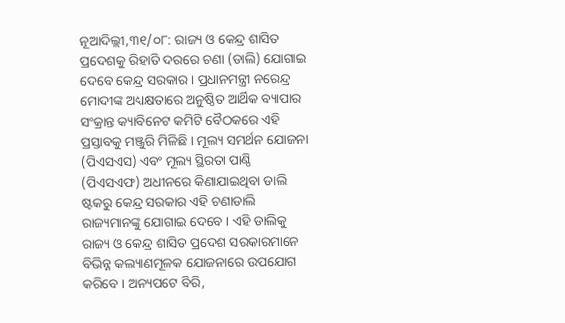ନୂଆଦିଲ୍ଲୀ,୩୧/୦୮: ରାଜ୍ୟ ଓ କେନ୍ଦ୍ର ଶାସିତ ପ୍ରଦେଶକୁ ରିହାତି ଦରରେ ଚଣା (ଡାଲି) ଯୋଗାଇ ଦେବେ କେନ୍ଦ୍ର ସରକାର । ପ୍ରଧାନମନ୍ତ୍ରୀ ନରେନ୍ଦ୍ର ମୋଦୀଙ୍କ ଅଧ୍ୟକ୍ଷତାରେ ଅନୁଷ୍ଠିତ ଆର୍ଥିକ ବ୍ୟାପାର ସଂକ୍ରାନ୍ତ କ୍ୟାବିନେଟ କମିଟି ବୈଠକରେ ଏହି ପ୍ରସ୍ତାବକୁ ମଞ୍ଜୁରି ମିଳିଛି । ମୂଲ୍ୟ ସମର୍ଥନ ଯୋଜନା (ପିଏସଏସ) ଏବଂ ମୂଲ୍ୟ ସ୍ଥିରତା ପାଣ୍ଠି (ପିଏସଏଫ) ଅଧୀନରେ କିଣାଯାଇଥିବା ଡାଲି ଷ୍ଟକରୁ କେନ୍ଦ୍ର ସରକାର ଏହି ଚଣାଡାଲି ରାଜ୍ୟମାନଙ୍କୁ ଯୋଗାଇ ଦେବେ । ଏହି ଡାଲିକୁ ରାଜ୍ୟ ଓ କେନ୍ଦ୍ର ଶାସିତ ପ୍ରଦେଶ ସରକାରମାନେ ବିଭିନ୍ନ କଲ୍ୟାଣମୂଳକ ଯୋଜନାରେ ଉପଯୋଗ କରିବେ । ଅନ୍ୟପଟେ ବିରି,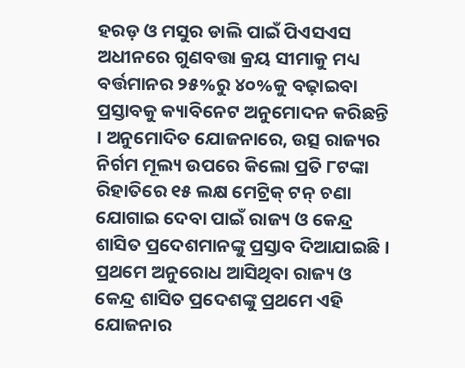ହରଡ଼ ଓ ମସୁର ଡାଲି ପାଇଁ ପିଏସଏସ ଅଧୀନରେ ଗୁଣବତ୍ତା କ୍ରୟ ସୀମାକୁ ମଧ୍ୟ ବର୍ତ୍ତମାନର ୨୫%ରୁ ୪୦%କୁ ବଢ଼ାଇବା ପ୍ରସ୍ତାବକୁ କ୍ୟାବିନେଟ ଅନୁମୋଦନ କରିଛନ୍ତି । ଅନୁମୋଦିତ ଯୋଜନାରେ, ଉତ୍ସ ରାଜ୍ୟର ନିର୍ଗମ ମୂଲ୍ୟ ଉପରେ କିଲୋ ପ୍ରତି ୮ଟଙ୍କା ରିହାତିରେ ୧୫ ଲକ୍ଷ ମେଟ୍ରିକ୍ ଟନ୍ ଚଣା ଯୋଗାଇ ଦେବା ପାଇଁ ରାଜ୍ୟ ଓ କେନ୍ଦ୍ର ଶାସିତ ପ୍ରଦେଶମାନଙ୍କୁ ପ୍ରସ୍ତାବ ଦିଆଯାଇଛି । ପ୍ରଥମେ ଅନୁରୋଧ ଆସିଥିବା ରାଜ୍ୟ ଓ କେନ୍ଦ୍ର ଶାସିତ ପ୍ରଦେଶଙ୍କୁ ପ୍ରଥମେ ଏହି ଯୋଜନାର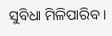ସୁବିଧା ମିଳିପାରିବ ।